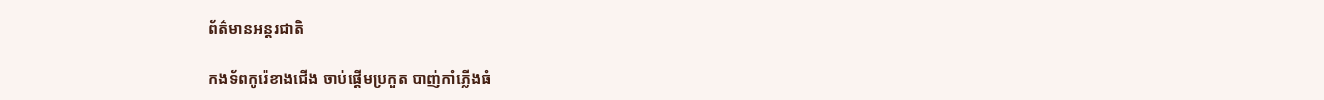ព័ត៌មានអន្តរជាតិ

កងទ័ពកូរ៉េខាងជើង ចាប់ផ្តើមប្រកួត បាញ់កាំភ្លើងធំ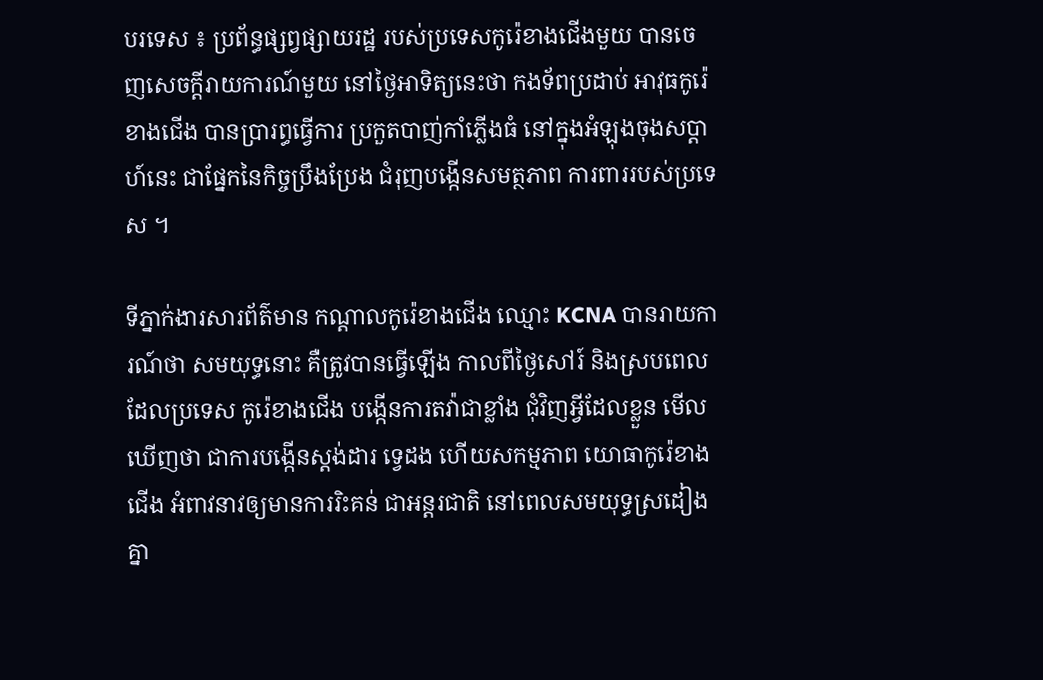បរទេស ៖ ប្រព័ន្ធផ្សព្វផ្សាយរដ្ឋ របស់ប្រទេសកូរ៉េខាងជើងមួយ បានចេញសេចក្តីរាយការណ៍មួយ នៅថ្ងៃអាទិត្យនេះថា កងទ័ពប្រដាប់ អាវុធកូរ៉េខាងជើង បានប្រារព្ធធ្វើការ ប្រកួតបាញ់កាំភ្លើងធំ នៅក្នុងអំឡុងចុងសប្ដាហ៍នេះ ជាផ្នែកនៃកិច្ចប្រឹងប្រែង ជំរុញបង្កើនសមត្ថភាព ការពាររបស់ប្រទេស ។

ទីភ្នាក់ងារសារព័ត៌មាន កណ្ដាលកូរ៉េខាងជើង ឈ្មោះ KCNA បានរាយការណ៍ថា សមយុទ្ធនោះ គឺត្រូវបានធ្វើឡើង កាលពីថ្ងៃសៅរ៍ និងស្របពេល ដែលប្រទេស កូរ៉េខាងជើង បង្កើនការតវ៉ាជាខ្លាំង ជុំវិញអ្វីដែលខ្លួន មើលឃើញថា ជាការបង្កើនស្តង់ដារ ទ្វេដង ហើយសកម្មភាព យោធាកូរ៉េខាងជើង អំពាវនាវឲ្យមានការរិះគន់ ជាអន្តរជាតិ នៅពេលសមយុទ្ធស្រដៀងគ្នា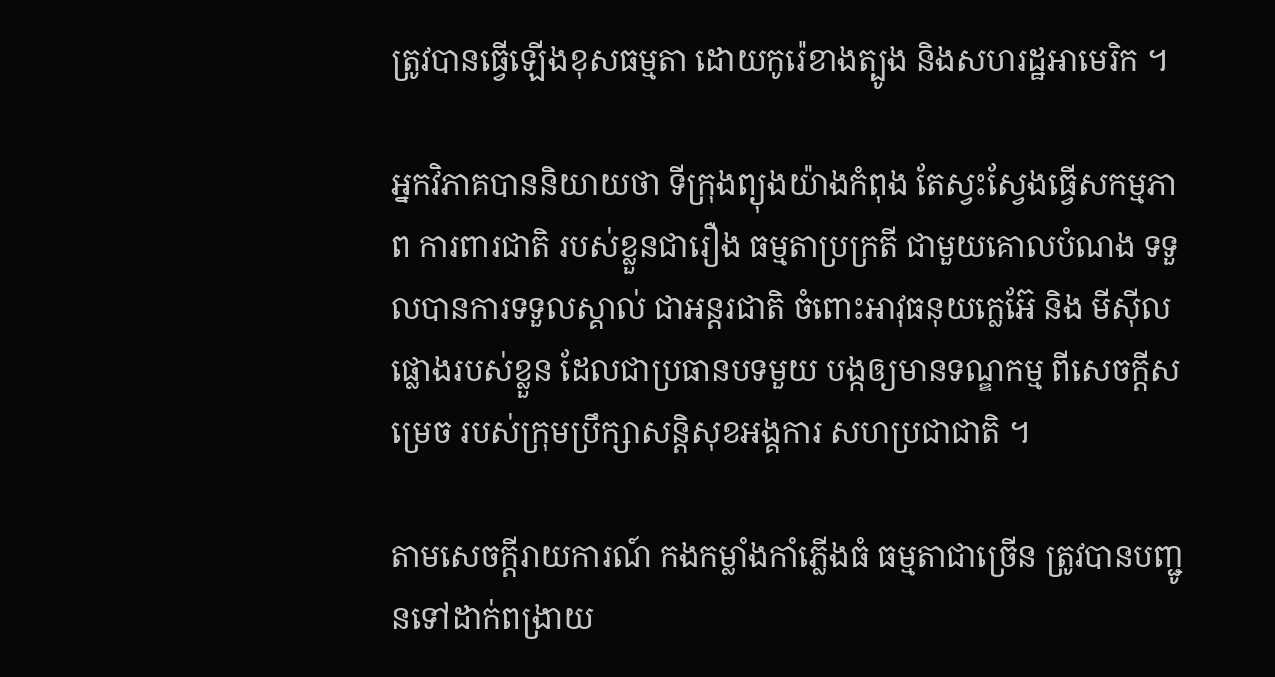ត្រូវបានធ្វើឡើងខុសធម្មតា ដោយកូរ៉េខាងត្បូង និងសហរដ្ឋអាមេរិក ។

អ្នកវិភាគបាននិយាយថា ទីក្រុងព្យុងយ៉ាងកំពុង តែស្វះស្វែងធ្វើសកម្មភាព ការពារជាតិ របស់ខ្លួនជារឿង ធម្មតាប្រក្រតី ជាមួយគោលបំណង ទទួលបានការទទួលស្គាល់ ជាអន្តរជាតិ ចំពោះអាវុធនុយក្លេអ៊ែ និង មីស៊ីលផ្លោងរបស់ខ្លួន ដែលជាប្រធានបទមួយ បង្កឲ្យមានទណ្ឌកម្ម ពីសេចក្តីសម្រេច របស់ក្រុមប្រឹក្សាសន្តិសុខអង្គការ សហប្រជាជាតិ ។

តាមសេចក្តីរាយការណ៍ កងកម្លាំងកាំភ្លើងធំ ធម្មតាជាច្រើន ត្រូវបានបញ្ជូនទៅដាក់ពង្រាយ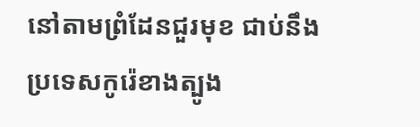នៅតាមព្រំដែនជួរមុខ ជាប់នឹងប្រទេសកូរ៉េខាងត្បូង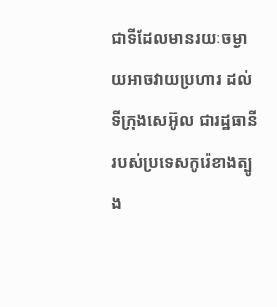ជាទីដែលមានរយៈចម្ងាយអាចវាយប្រហារ ដល់ទីក្រុងសេអ៊ូល ជារដ្ឋធានីរបស់ប្រទេសកូរ៉េខាងត្បូង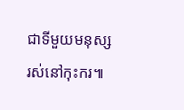ជាទីមួយមនុស្ស រស់នៅកុះករ៕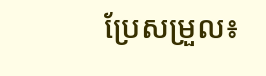ប្រែសម្រួល៖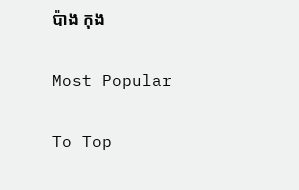ប៉ាង កុង

Most Popular

To Top